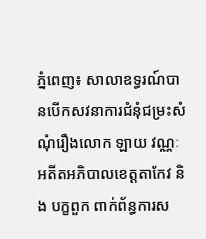ភ្នំពេញ៖ សាលាឧទ្ធរណ៍បានបើកសវនាការជំនុំជម្រះសំណុំរឿងលោក ឡាយ វណ្ណៈ អតីតអភិបាលខេត្តតាកែវ និង បក្ខពួក ពាក់ព័ន្ធការស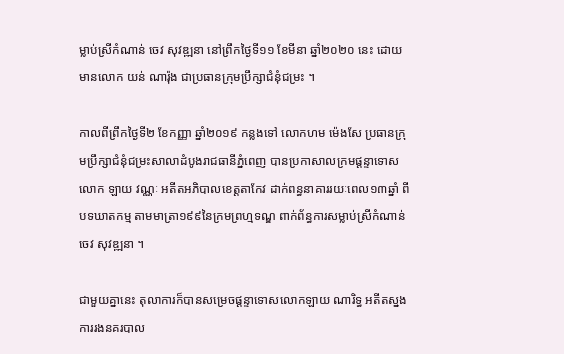ម្លាប់ស្រីកំណាន់ ចេវ សុវឌ្ឍនា នៅព្រឹកថ្ងៃទី១១ ខែមីនា ឆ្នាំ២០២០ នេះ ដោយមានលោក យន់ ណារ៉ុង ជាប្រធានក្រុមប្រឹក្សាជំនុំជម្រះ ។

កាលពីព្រឹកថ្ងៃទី២ ខែកញ្ញា ឆ្នាំ២០១៩ កន្លងទៅ លោកហម ម៉េងសែ ប្រធានក្រុមប្រឹក្សាជំនុំជម្រះសាលាដំបូងរាជធានីភ្នំពេញ បានប្រកាសាលក្រមផ្តន្ទាទោសលោក ឡាយ វណ្ណៈ អតីតអភិបាលខេត្តតាកែវ ដាក់ពន្ធនាគាររយៈពេល១៣ឆ្នាំ ពីបទឃាតកម្ម តាមមាត្រា១៩៩នៃក្រមព្រហ្មទណ្ឌ ពាក់ព័ន្ធការសម្លាប់ស្រីកំណាន់ ចេវ សុវឌ្ឍនា ។

ជាមួយគ្នានេះ តុលាការក៏បានសម្រេចផ្ដន្ទាទោសលោកឡាយ ណារិទ្ធ អតីតស្នងការរងនគរបាល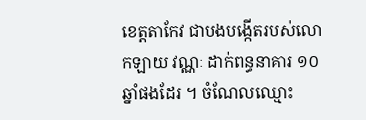ខេត្តតាកែវ ជាបងបង្កើតរបស់លោកឡាយ វណ្ណៈ ដាក់ពន្ធនាគារ ១០ឆ្នាំផងដែរ ។ ចំណែលឈ្មោះ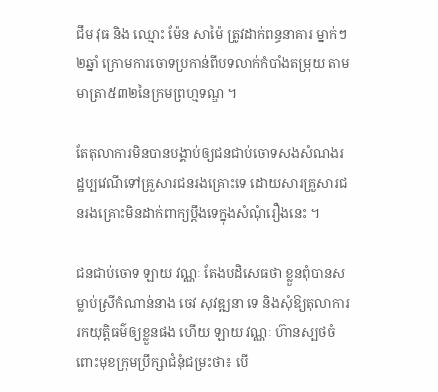ជឹម វុធ និង ឈ្មោះ ម៉ែន សាម៉ៃ ត្រូវដាក់ពន្ធនាគារ ម្នាក់ៗ២ឆ្នាំ ក្រោមការចោទប្រកាន់ពីបទលាក់កំបាំងតម្រុយ តាមមាត្រា៥៣២នៃក្រមព្រហ្មទណ្ឌ ។

តែតុលាការមិនបានបង្គាប់ឲ្យជនជាប់ចោទសងសំណងរដ្ឋប្បវេណីទៅគ្រួសារជនរងគ្រោះទេ ដោយសារគ្រួសារជនរងគ្រោះមិនដាក់ពាក្យប្ដឹងទេក្នុងសំណុំរឿងនេះ ។

ជនជាប់ចោទ ឡាយ វណ្ណៈ តែងបដិសេធថា ខ្លួនពុំបានសម្លាប់ស្រីកំណាន់នាង ចេវ សុវឌ្ឍនា ទេ និងសុំឱ្យតុលាការរកយុត្តិធម៌ឲ្យខ្លួនផង ហើយ ឡាយ វណ្ណៈ ហ៊ានស្បថចំពោះមុខក្រុមប្រឹក្សាជំនុំជម្រះថា៖ បើ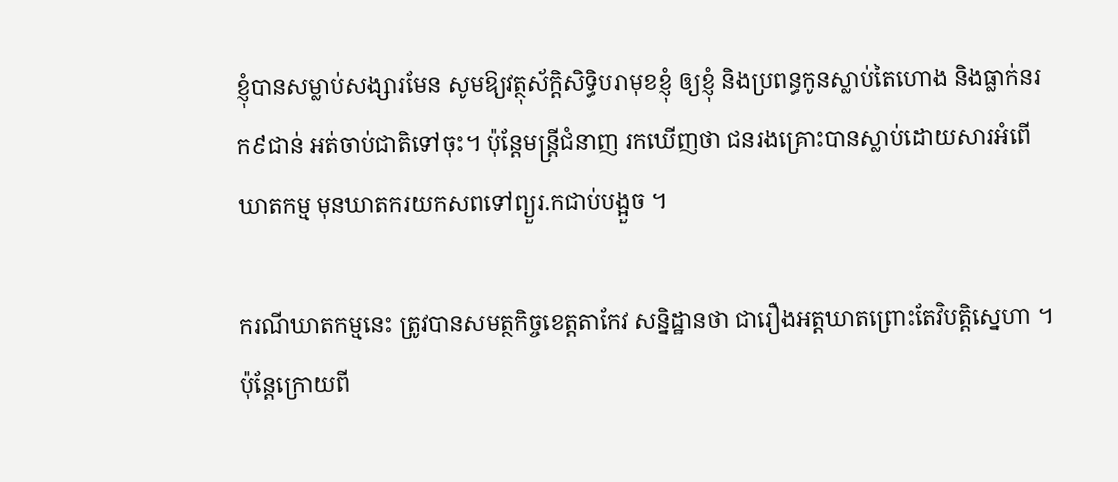ខ្ញុំបានសម្លាប់សង្សារមែន សូមឱ្យវត្ថុស័ក្តិសិទ្ធិបរាមុខខ្ញុំ ឲ្យខ្ញុំ និងប្រពន្ធកូនស្លាប់តៃហោង និងធ្លាក់នរក៩ជាន់ អត់ចាប់ជាតិទៅចុះ។ ប៉ុន្តែមន្ត្រីជំនាញ រកឃើញថា ជនរងគ្រោះបានស្លាប់ដោយសារអំពើឃាតកម្ម មុនឃាតករយកសពទៅព្យួរ.កជាប់បង្អួច ។

ករណីឃាតកម្មនេះ ត្រូវបានសមត្ថកិច្ចខេត្តតាកែវ សន្និដ្ឋានថា ជារឿងអត្តឃាតព្រោះតែវិបត្តិស្នេហា ។ ប៉ុន្ដែក្រោយពី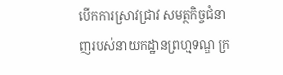បើកការស្រាវជ្រាវ សមត្ថកិច្ចជំនាញរបស់នាយកដ្ឋានព្រហ្មទណ្ឌ ក្រ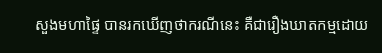សួងមហាផ្ទៃ បានរកឃើញថាករណីនេះ គឺជារឿងឃាតកម្មដោយ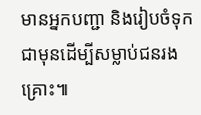មានអ្នកបញ្ជា និងរៀបចំទុកជាមុនដើម្បីសម្លាប់ជនរងគ្រោះ៕